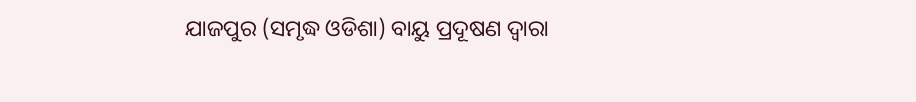ଯାଜପୁର (ସମୃଦ୍ଧ ଓଡିଶା) ବାୟୁ ପ୍ରଦୂଷଣ ଦ୍ୱାରା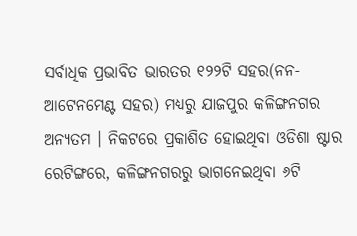ସର୍ବାଧିକ ପ୍ରଭାବିତ ଭାରତର ୧୨୨ଟି ସହର(ନନ-ଆଟେନମେଣ୍ଟ ସହର) ମଧ୍ୟରୁ ଯାଜପୁର କଳିଙ୍ଗନଗର ଅନ୍ୟତମ । ନିକଟରେ ପ୍ରକାଶିତ ହୋଇଥିବା ଓଡିଶା ଷ୍ଟାର ରେଟିଙ୍ଗରେ, କଳିଙ୍ଗନଗରରୁ ଭାଗନେଇଥିବା ୬ଟି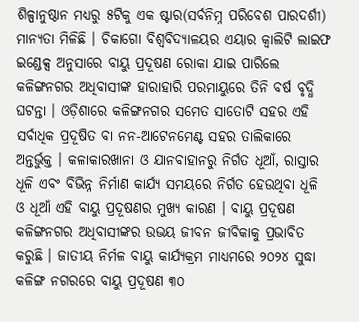ଶିଳ୍ପାନୁଷ୍ଠାନ ମଧ୍ୟରୁ ୫ଟିକୁ ଏକ ଷ୍ଟାର(ସର୍ବନିମ୍ନ ପରିବେଶ ପାରଦର୍ଶୀ) ମାନ୍ୟତା ମିଳିଛି । ଚିକାଗୋ ବିଶ୍ୱବିଦ୍ୟାଳୟର ଏୟାର କ୍ୱାଲିଟି ଲାଇଫ ଇଣ୍ଡେକ୍ସ ଅନୁସାରେ ବାୟୁ ପ୍ରଦୂଷଣ ରୋକା ଯାଇ ପାରିଲେ କଳିଙ୍ଗନଗର ଅଧିବାସୀଙ୍କ ହାରାହାରି ପରମାୟୁରେ ତିନି ବର୍ଷ ବୃଦ୍ଧି ଘଟନ୍ତା । ଓଡ଼ିଶାରେ କଳିଙ୍ଗନଗର ସମେତ ସାତୋଟି ସହର ଏହି ସର୍ବାଧିକ ପ୍ରଦୂଷିତ ବା ନନ-ଆଟେନମେଣ୍ଟ ସହର ତାଲିକାରେ ଅନ୍ତର୍ଭୁକ୍ତ । କଳାକାରଖାନା ଓ ଯାନବାହାନରୁ ନିର୍ଗତ ଧୂଆଁ, ରାସ୍ତାର ଧୂଳି ଏବଂ ବିଭିନ୍ନ ନିର୍ମାଣ କାର୍ଯ୍ୟ ସମୟରେ ନିର୍ଗତ ହେଉଥିବା ଧୂଳି ଓ ଧୂଆଁ ଏହି ବାୟୁ ପ୍ରଦୂଷଣର ମୁଖ୍ୟ କାରଣ । ବାୟୁ ପ୍ରଦୂଷଣ କଳିଙ୍ଗନଗର ଅଧିବାସୀଙ୍କର ଉଭୟ ଜୀବନ ଜୀବିକାକୁ ପ୍ରଭାବିତ କରୁଛି । ଜାତୀୟ ନିର୍ମଳ ବାୟୁ କାର୍ଯ୍ୟକ୍ରମ ମାଧ୍ୟମରେ ୨୦୨୪ ସୁଦ୍ଧା କଳିଙ୍ଗ ନଗରରେ ବାୟୁ ପ୍ରଦୂଷଣ ୩୦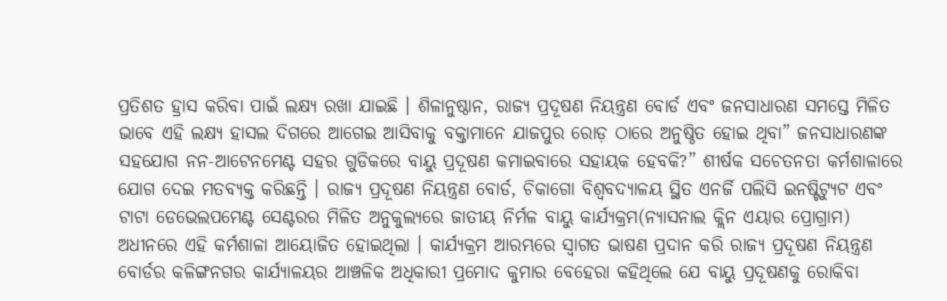ପ୍ରତିଶତ ହ୍ରାସ କରିବା ପାଇଁ ଲକ୍ଷ୍ୟ ରଖା ଯାଇଛି । ଶିଳାନୁଷ୍ଠାନ, ରାଜ୍ୟ ପ୍ରଦୂଷଣ ନିୟନ୍ତ୍ରଣ ବୋର୍ଡ ଏବଂ ଜନସାଧାରଣ ସମସ୍ତେ ମିଳିତ ଭାବେ ଏହି ଲକ୍ଷ୍ୟ ହାସଲ ଦିଗରେ ଆଗେଇ ଆସିବାକୁ ବକ୍ତାମାନେ ଯାଜପୁର ରୋଡ଼ ଠାରେ ଅନୁଷ୍ଠିତ ହୋଇ ଥିବା” ଜନସାଧାରଣଙ୍କ ସହଯୋଗ ନନ-ଆଟେନମେଣ୍ଟ ସହର ଗୁଡିକରେ ବାୟୁ ପ୍ରଦୂଷଣ କମାଇବାରେ ସହାୟକ ହେବକି?” ଶୀର୍ଷକ ସଚେତନତା କର୍ମଶାଳାରେ ଯୋଗ ଦେଇ ମତବ୍ୟକ୍ତ କରିଛନ୍ତି । ରାଜ୍ୟ ପ୍ରଦୂଷଣ ନିୟନ୍ତ୍ରଣ ବୋର୍ଡ, ଚିକାଗୋ ବିଶ୍ୱବଦ୍ୟାଳୟ ସ୍ଥିତ ଏନର୍ଜି ପଲିସି ଇନଷ୍ଟିଟ୍ୟୁଟ ଏବଂ ଟାଟା ଡେଭେଲପମେଣ୍ଟ ସେଣ୍ଟରର ମିଳିତ ଅନୁକୁଲ୍ୟରେ ଜାତୀୟ ନିର୍ମଳ ବାୟୁ କାର୍ଯ୍ୟକ୍ରମ(ନ୍ୟାସନାଲ କ୍ଲିନ ଏୟାର ପ୍ରୋଗ୍ରାମ) ଅଧୀନରେ ଏହି କର୍ମଶାଳା ଆୟୋଜିତ ହୋଇଥିଲା । କାର୍ଯ୍ୟକ୍ରମ ଆରମ୍ଭରେ ସ୍ୱାଗତ ଭାଷଣ ପ୍ରଦାନ କରି ରାଜ୍ୟ ପ୍ରଦୂଷଣ ନିୟନ୍ତ୍ରଣ ବୋର୍ଡର କଳିଙ୍ଗନଗର କାର୍ଯ୍ୟାଳୟର ଆଞ୍ଚଳିକ ଅଧିକାରୀ ପ୍ରମୋଦ କୁମାର ବେହେରା କହିଥିଲେ ଯେ ବାୟୁ ପ୍ରଦୂଷଣକୁ ରୋକିବା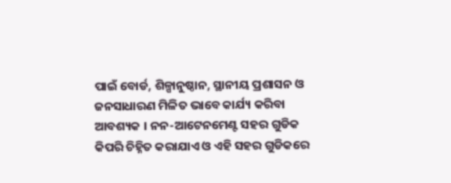ପାଇଁ ବୋର୍ଡ, ଶିଳ୍ପାନୁଷ୍ଠାନ, ସ୍ଥାନୀୟ ପ୍ରଶାସନ ଓ ଜନସାଧାରଣ ମିଳିତ ଭାବେ କାର୍ଯ୍ୟ କରିବା ଆବଶ୍ୟକ । ନନ-ଆଟେନମେଣ୍ଟ ସହର ଗୁଡିକ କିପରି ଚିହ୍ନିତ କରାଯାଏ ଓ ଏହି ସହର ଗୁଡିକରେ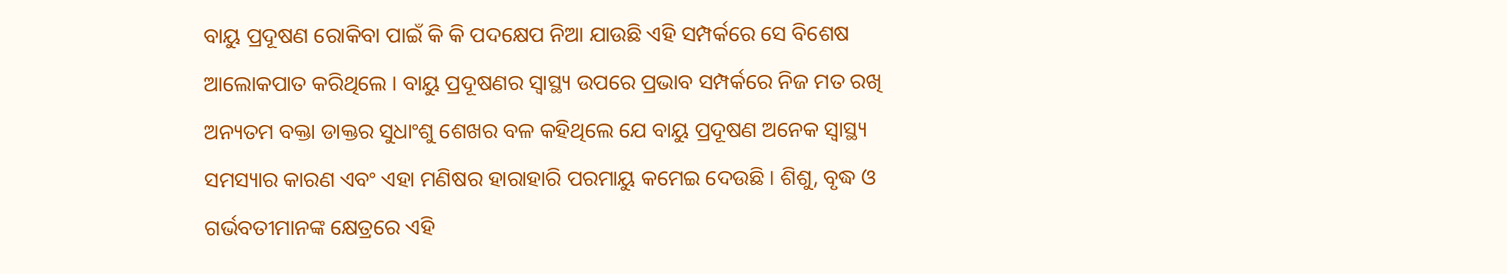ବାୟୁ ପ୍ରଦୂଷଣ ରୋକିବା ପାଇଁ କି କି ପଦକ୍ଷେପ ନିଆ ଯାଉଛି ଏହି ସମ୍ପର୍କରେ ସେ ବିଶେଷ ଆଲୋକପାତ କରିଥିଲେ । ବାୟୁ ପ୍ରଦୂଷଣର ସ୍ୱାସ୍ଥ୍ୟ ଉପରେ ପ୍ରଭାବ ସମ୍ପର୍କରେ ନିଜ ମତ ରଖି ଅନ୍ୟତମ ବକ୍ତା ଡାକ୍ତର ସୁଧାଂଶୁ ଶେଖର ବଳ କହିଥିଲେ ଯେ ବାୟୁ ପ୍ରଦୂଷଣ ଅନେକ ସ୍ୱାସ୍ଥ୍ୟ ସମସ୍ୟାର କାରଣ ଏବଂ ଏହା ମଣିଷର ହାରାହାରି ପରମାୟୁ କମେଇ ଦେଉଛି । ଶିଶୁ, ବୃଦ୍ଧ ଓ ଗର୍ଭବତୀମାନଙ୍କ କ୍ଷେତ୍ରରେ ଏହି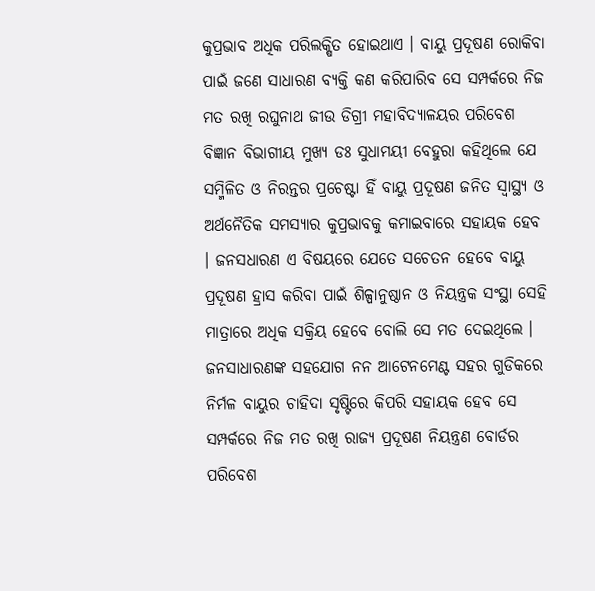କୁପ୍ରଭାବ ଅଧିକ ପରିଲକ୍ଷିତ ହୋଇଥାଏ । ବାୟୁ ପ୍ରଦୂଷଣ ରୋକିବା ପାଇଁ ଜଣେ ସାଧାରଣ ବ୍ୟକ୍ତି କଣ କରିପାରିବ ସେ ସମ୍ପର୍କରେ ନିଜ ମତ ରଖି ରଘୁନାଥ ଜୀଉ ଡିଗ୍ରୀ ମହାବିଦ୍ୟାଳୟର ପରିବେଶ ବିଜ୍ଞାନ ବିଭାଗୀୟ ମୁଖ୍ୟ ଡଃ ସୁଧାମୟୀ ବେହୁରା କହିଥିଲେ ଯେ ସମ୍ମିଳିତ ଓ ନିରନ୍ତର ପ୍ରଚେଷ୍ଟା ହିଁ ବାୟୁ ପ୍ରଦୂଷଣ ଜନିତ ସ୍ୱାସ୍ଥ୍ୟ ଓ ଅର୍ଥନୈତିକ ସମସ୍ୟାର କୁପ୍ରଭାବକୁ କମାଇବାରେ ସହାୟକ ହେବ । ଜନସଧାରଣ ଏ ବିଷୟରେ ଯେତେ ସଚେତନ ହେବେ ବାୟୁ ପ୍ରଦୂଷଣ ହ୍ରାସ କରିବା ପାଇଁ ଶିଳ୍ପାନୁଷ୍ଠାନ ଓ ନିୟନ୍ତ୍ରକ ସଂସ୍ଥା ସେହି ମାତ୍ରାରେ ଅଧିକ ସକ୍ରିୟ ହେବେ ବୋଲି ସେ ମତ ଦେଇଥିଲେ । ଜନସାଧାରଣଙ୍କ ସହଯୋଗ ନନ ଆଟେନମେଣ୍ଟ ସହର ଗୁଡିକରେ ନିର୍ମଳ ବାୟୁର ଚାହିଦା ସୃଷ୍ଟିରେ କିପରି ସହାୟକ ହେବ ସେ ସମ୍ପର୍କରେ ନିଜ ମତ ରଖି ରାଜ୍ୟ ପ୍ରଦୂଷଣ ନିୟନ୍ତ୍ରଣ ବୋର୍ଡର ପରିବେଶ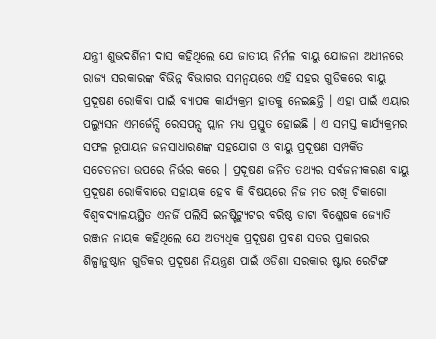ଯନ୍ତ୍ରୀ ଶୁଭଦର୍ଶିନୀ ଦାସ କହିଥିଲେ ଯେ ଜାତୀୟ ନିର୍ମଳ ବାୟୁ ଯୋଜନା ଅଧୀନରେ ରାଜ୍ୟ ସରକାରଙ୍କ ବିଭିନ୍ନ ବିଭାଗର ସମନ୍ଵୟରେ ଏହି ସହର ଗୁଡିକରେ ବାୟୁ ପ୍ରଦୂଷଣ ରୋକିବା ପାଇଁ ବ୍ୟାପକ କାର୍ଯ୍ୟକ୍ରମ ହାତକୁ ନେଇଛନ୍ତି । ଏହା ପାଇଁ ଏୟାର ପଲ୍ୟୁସନ ଏମର୍ଜେନ୍ସି ରେସପନ୍ସ ପ୍ଲାନ ମଧ୍ୟ ପ୍ରସ୍ତୁତ ହୋଇଛି । ଏ ସମସ୍ତ କାର୍ଯ୍ୟକ୍ରମର ସଫଳ ରୂପାୟନ ଜନସାଧାରଣଙ୍କ ସହଯୋଗ ଓ ବାୟୁ ପ୍ରଦୂଷଣ ସମ୍ପର୍କିତ ସଚେତନତା ଉପରେ ନିର୍ଭର କରେ । ପ୍ରଦୂଷଣ ଜନିତ ତଥ୍ୟର ସର୍ବଜନୀକରଣ ବାୟୁ ପ୍ରଦୂଷଣ ରୋକିବାରେ ସହାୟକ ହେବ କି ବିଷୟରେ ନିଜ ମତ ରଖି ଚିକାଗୋ ବିଶ୍ୱବଦ୍ୟାଳୟସ୍ଥିତ ଏନର୍ଜି ପଲିସି ଇନଷ୍ଟିଟ୍ୟୁଟର ବରିଷ୍ଠ ଡାଟା ବିଶ୍ଳେଷକ ଜ୍ୟୋତି ରଞ୍ଜନ ନାୟକ କହିଥିଲେ ଯେ ଅତ୍ୟଧିକ ପ୍ରଦୂଷଣ ପ୍ରବଣ ସତର ପ୍ରକାରର ଶିଳ୍ପାନୁଷ୍ଠାନ ଗୁଡିକର ପ୍ରଦୂଷଣ ନିୟନ୍ତ୍ରଣ ପାଇଁ ଓଡିଶା ସରକାର ଷ୍ଟାର ରେଟିଙ୍ଗ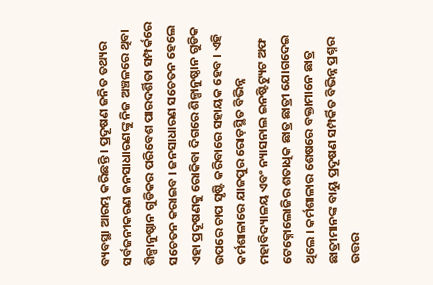ବ୍ୟବସ୍ଥା ଆରମ୍ଭ କରିଛନ୍ତି । ପ୍ରଦୂଷଣ ଜନିତ ତଥ୍ୟର ସର୍ବଜନୀକରଣ ଜନସାଧାରଣଙ୍କୁ ନିଜ ଅଞ୍ଚଳରେ ଥିବା ଶିଳ୍ପାନୁଷ୍ଠାନ ଗୁଡିକର ପରିବେଶ ପାରଦର୍ଶିତା ସମ୍ପର୍କରେ ସଚେତନ କରାଇବ । ଜନସାଧାରଣ ସଚେତନ ହେଲେ ଏହା ପ୍ରଦୂଷଣକୁ ରୋକିବା ଦିଗରେ ଶିଳ୍ପାନୁଷ୍ଠାନ ଗୁଡିକ ଉପରେ ଚାପ ସୃଷ୍ଟି କରିବାରେ ସହାୟକ ହେବ । ଏହି କର୍ମଶାଳାରେ ଯାଜପୁର ରୋଡ଼ସ୍ଥିତ ବିଭିନ୍ନ ମହାବିଦ୍ୟାଳୟ ଏବଂ ନ୍ୟାସନାଲ ଇନଷ୍ଟିଟ୍ୟୁଟ ଅଫ ଟେକ୍ନୋଲୋଜିର ଶତାଧିକ ଛାତ୍ର ଛାତ୍ରୀ ଯୋଗଦେଇ ଥିଲେ । କର୍ମଶାଳାର ଶେଷରେ ବକ୍ତାମାନେ ଛାତ୍ର ଛାତ୍ରୀମାନଙ୍କ ବାୟୁ ପ୍ରଦୂଷଣ ସମ୍ପର୍କିତ ବିଭିନ୍ନ ପ୍ରଶ୍ନର ଉତ୍ତର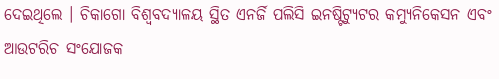ଦେଇଥିଲେ । ଚିକାଗୋ ବିଶ୍ୱବଦ୍ୟାଳୟ ସ୍ଥିତ ଏନର୍ଜି ପଲିସି ଇନଷ୍ଟିଟ୍ୟୁଟର କମ୍ୟୁନିକେସନ ଏବଂ ଆଉଟରିଚ ସଂଯୋଜକ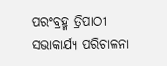ପରଂବ୍ରହ୍ମ ତ୍ରିପାଠୀ ସଭାକାର୍ଯ୍ୟ ପରିଚାଳନା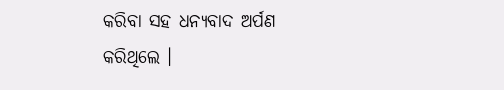କରିବା ସହ ଧନ୍ୟବାଦ ଅର୍ପଣ କରିଥିଲେ ।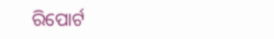ରିପୋର୍ଟ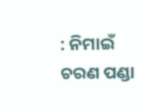: ନିମାଇଁ ଚରଣ ପଣ୍ଡା